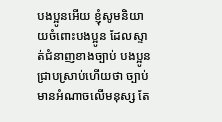បងប្អូនអើយ ខ្ញុំសូមនិយាយចំពោះបងប្អូន ដែលស្ទាត់ជំនាញខាងច្បាប់ បងប្អូនជ្រាបស្រាប់ហើយថា ច្បាប់មានអំណាចលើមនុស្ស តែ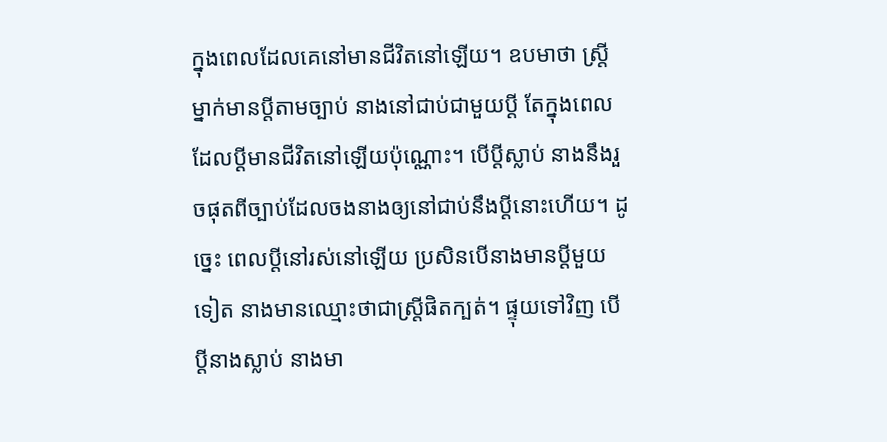ក្នុងពេលដែលគេនៅមានជីវិតនៅឡើយ។ ឧបមាថា ស្ត្រីម្នាក់មានប្ដីតាមច្បាប់ នាងនៅជាប់ជាមួយប្ដី តែក្នុងពេលដែលប្ដីមានជីវិតនៅឡើយប៉ុណ្ណោះ។ បើប្ដីស្លាប់ នាងនឹងរួចផុតពីច្បាប់ដែលចងនាងឲ្យនៅជាប់នឹងប្ដីនោះហើយ។ ដូច្នេះ ពេលប្ដីនៅរស់នៅឡើយ ប្រសិនបើនាងមានប្ដីមួយទៀត នាងមានឈ្មោះថាជាស្ត្រីផិតក្បត់។ ផ្ទុយទៅវិញ បើប្ដីនាងស្លាប់ នាងមា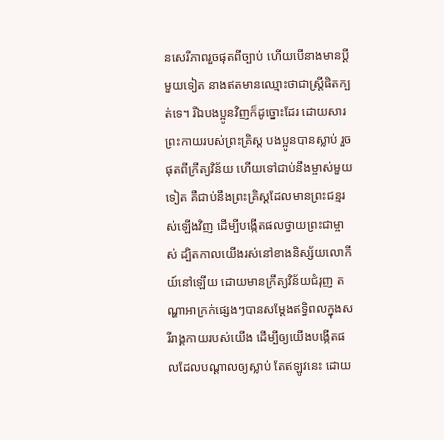នសេរីភាពរួចផុតពីច្បាប់ ហើយបើនាងមានប្ដីមួយទៀត នាងឥតមានឈ្មោះថាជាស្ត្រីផិតក្បត់ទេ។ រីឯបងប្អូនវិញក៏ដូច្នោះដែរ ដោយសារព្រះកាយរបស់ព្រះគ្រិស្ត បងប្អូនបានស្លាប់ រួចផុតពីក្រឹត្យវិន័យ ហើយទៅជាប់នឹងម្ចាស់មួយទៀត គឺជាប់នឹងព្រះគ្រិស្តដែលមានព្រះជន្មរស់ឡើងវិញ ដើម្បីបង្កើតផលថ្វាយព្រះជាម្ចាស់ ដ្បិតកាលយើងរស់នៅខាងនិស្ស័យលោកីយ៍នៅឡើយ ដោយមានក្រឹត្យវិន័យជំរុញ តណ្ហាអាក្រក់ផ្សេងៗបានសម្តែងឥទ្ធិពលក្នុងសរីរាង្គកាយរបស់យើង ដើម្បីឲ្យយើងបង្កើតផលដែលបណ្ដាលឲ្យស្លាប់ តែឥឡូវនេះ ដោយ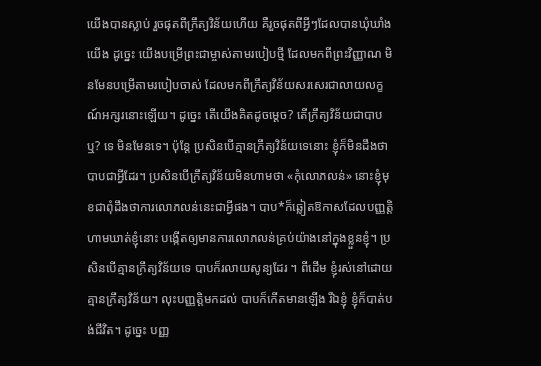យើងបានស្លាប់ រួចផុតពីក្រឹត្យវិន័យហើយ គឺរួចផុតពីអ្វីៗដែលបានឃុំឃាំងយើង ដូច្នេះ យើងបម្រើព្រះជាម្ចាស់តាមរបៀបថ្មី ដែលមកពីព្រះវិញ្ញាណ មិនមែនបម្រើតាមរបៀបចាស់ ដែលមកពីក្រឹត្យវិន័យសរសេរជាលាយលក្ខណ៍អក្សរនោះឡើយ។ ដូច្នេះ តើយើងគិតដូចម្ដេច? តើក្រឹត្យវិន័យជាបាបឬ? ទេ មិនមែនទេ។ ប៉ុន្តែ ប្រសិនបើគ្មានក្រឹត្យវិន័យទេនោះ ខ្ញុំក៏មិនដឹងថា បាបជាអ្វីដែរ។ ប្រសិនបើក្រឹត្យវិន័យមិនហាមថា «កុំលោភលន់» នោះខ្ញុំមុខជាពុំដឹងថាការលោភលន់នេះជាអ្វីផង។ បាប*ក៏ឆ្លៀតឱកាសដែលបញ្ញត្តិហាមឃាត់ខ្ញុំនោះ បង្កើតឲ្យមានការលោភលន់គ្រប់យ៉ាងនៅក្នុងខ្លួនខ្ញុំ។ ប្រសិនបើគ្មានក្រឹត្យវិន័យទេ បាបក៏រលាយសូន្យដែរ ។ ពីដើម ខ្ញុំរស់នៅដោយគ្មានក្រឹត្យវិន័យ។ លុះបញ្ញត្តិមកដល់ បាបក៏កើតមានឡើង រីឯខ្ញុំ ខ្ញុំក៏បាត់បង់ជីវិត។ ដូច្នេះ បញ្ញ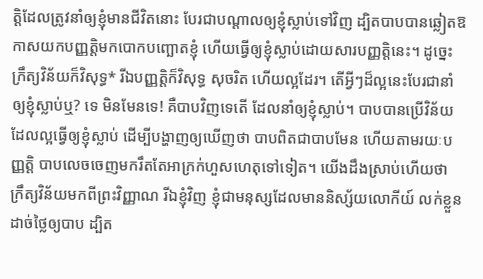ត្តិដែលត្រូវនាំឲ្យខ្ញុំមានជីវិតនោះ បែរជាបណ្ដាលឲ្យខ្ញុំស្លាប់ទៅវិញ ដ្បិតបាបបានឆ្លៀតឱកាសយកបញ្ញត្តិមកបោកបញ្ឆោតខ្ញុំ ហើយធ្វើឲ្យខ្ញុំស្លាប់ដោយសារបញ្ញត្តិនេះ។ ដូច្នេះ ក្រឹត្យវិន័យក៏វិសុទ្ធ* រីឯបញ្ញត្តិក៏វិសុទ្ធ សុចរិត ហើយល្អដែរ។ តើអ្វីៗដ៏ល្អនេះបែរជានាំឲ្យខ្ញុំស្លាប់ឬ? ទេ មិនមែនទេ! គឺបាបវិញទេតើ ដែលនាំឲ្យខ្ញុំស្លាប់។ បាបបានប្រើវិន័យដែលល្អធ្វើឲ្យខ្ញុំស្លាប់ ដើម្បីបង្ហាញឲ្យឃើញថា បាបពិតជាបាបមែន ហើយតាមរយៈបញ្ញត្តិ បាបលេចចេញមករឹតតែអាក្រក់ហួសហេតុទៅទៀត។ យើងដឹងស្រាប់ហើយថា ក្រឹត្យវិន័យមកពីព្រះវិញ្ញាណ រីឯខ្ញុំវិញ ខ្ញុំជាមនុស្សដែលមាននិស្ស័យលោកីយ៍ លក់ខ្លួនដាច់ថ្លៃឲ្យបាប ដ្បិត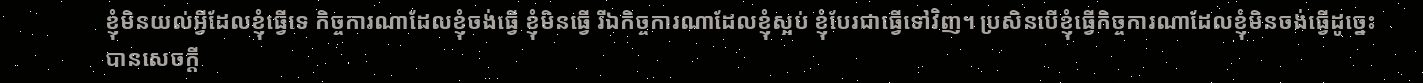ខ្ញុំមិនយល់អ្វីដែលខ្ញុំធ្វើទេ កិច្ចការណាដែលខ្ញុំចង់ធ្វើ ខ្ញុំមិនធ្វើ រីឯកិច្ចការណាដែលខ្ញុំស្អប់ ខ្ញុំបែរជាធ្វើទៅវិញ។ ប្រសិនបើខ្ញុំធ្វើកិច្ចការណាដែលខ្ញុំមិនចង់ធ្វើដូច្នេះ បានសេចក្ដី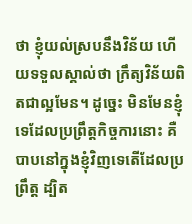ថា ខ្ញុំយល់ស្របនឹងវិន័យ ហើយទទួលស្គាល់ថា ក្រឹត្យវិន័យពិតជាល្អមែន។ ដូច្នេះ មិនមែនខ្ញុំទេដែលប្រព្រឹត្តកិច្ចការនោះ គឺបាបនៅក្នុងខ្ញុំវិញទេតើដែលប្រព្រឹត្ត ដ្បិត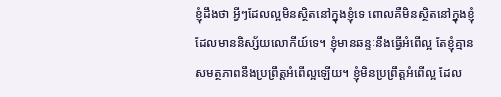ខ្ញុំដឹងថា អ្វីៗដែលល្អមិនស្ថិតនៅក្នុងខ្ញុំទេ ពោលគឺមិនស្ថិតនៅក្នុងខ្ញុំដែលមាននិស្ស័យលោកីយ៍ទេ។ ខ្ញុំមានឆន្ទៈនឹងធ្វើអំពើល្អ តែខ្ញុំគ្មានសមត្ថភាពនឹងប្រព្រឹត្តអំពើល្អឡើយ។ ខ្ញុំមិនប្រព្រឹត្តអំពើល្អ ដែល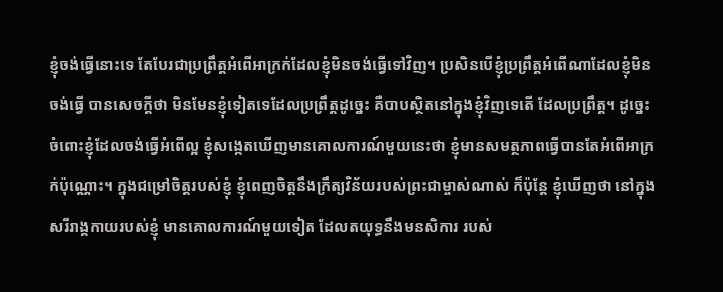ខ្ញុំចង់ធ្វើនោះទេ តែបែរជាប្រព្រឹត្តអំពើអាក្រក់ដែលខ្ញុំមិនចង់ធ្វើទៅវិញ។ ប្រសិនបើខ្ញុំប្រព្រឹត្តអំពើណាដែលខ្ញុំមិនចង់ធ្វើ បានសេចក្ដីថា មិនមែនខ្ញុំទៀតទេដែលប្រព្រឹត្តដូច្នេះ គឺបាបស្ថិតនៅក្នុងខ្ញុំវិញទេតើ ដែលប្រព្រឹត្ត។ ដូច្នេះ ចំពោះខ្ញុំដែលចង់ធ្វើអំពើល្អ ខ្ញុំសង្កេតឃើញមានគោលការណ៍មួយនេះថា ខ្ញុំមានសមត្ថភាពធ្វើបានតែអំពើអាក្រក់ប៉ុណ្ណោះ។ ក្នុងជម្រៅចិត្តរបស់ខ្ញុំ ខ្ញុំពេញចិត្តនឹងក្រឹត្យវិន័យរបស់ព្រះជាម្ចាស់ណាស់ ក៏ប៉ុន្តែ ខ្ញុំឃើញថា នៅក្នុងសរីរាង្គកាយរបស់ខ្ញុំ មានគោលការណ៍មួយទៀត ដែលតយុទ្ធនឹងមនសិការ របស់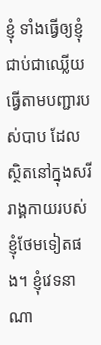ខ្ញុំ ទាំងធ្វើឲ្យខ្ញុំជាប់ជាឈ្លើយ ធ្វើតាមបញ្ជារបស់បាប ដែលស្ថិតនៅក្នុងសរីរាង្គកាយរបស់ខ្ញុំថែមទៀតផង។ ខ្ញុំវេទនាណា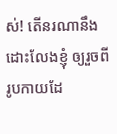ស់! តើនរណានឹងដោះលែងខ្ញុំ ឲ្យរួចពីរូបកាយដែ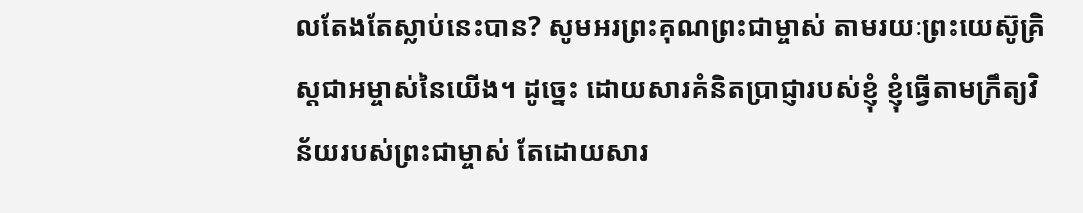លតែងតែស្លាប់នេះបាន? សូមអរព្រះគុណព្រះជាម្ចាស់ តាមរយៈព្រះយេស៊ូគ្រិស្តជាអម្ចាស់នៃយើង។ ដូច្នេះ ដោយសារគំនិតប្រាជ្ញារបស់ខ្ញុំ ខ្ញុំធ្វើតាមក្រឹត្យវិន័យរបស់ព្រះជាម្ចាស់ តែដោយសារ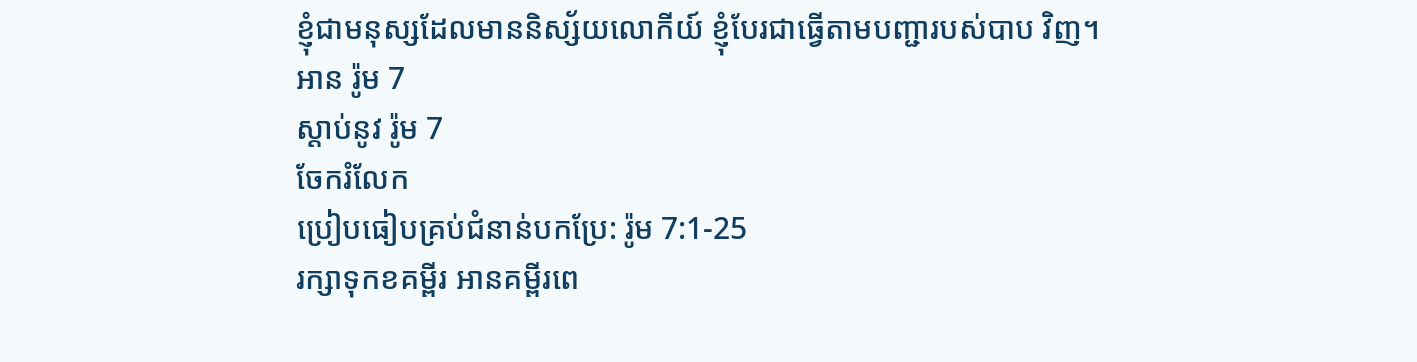ខ្ញុំជាមនុស្សដែលមាននិស្ស័យលោកីយ៍ ខ្ញុំបែរជាធ្វើតាមបញ្ជារបស់បាប វិញ។
អាន រ៉ូម 7
ស្ដាប់នូវ រ៉ូម 7
ចែករំលែក
ប្រៀបធៀបគ្រប់ជំនាន់បកប្រែ: រ៉ូម 7:1-25
រក្សាទុកខគម្ពីរ អានគម្ពីរពេ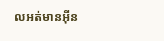លអត់មានអ៊ីន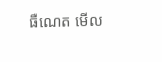ធឺណេត មើល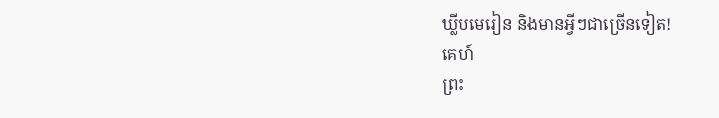ឃ្លីបមេរៀន និងមានអ្វីៗជាច្រើនទៀត!
គេហ៍
ព្រះ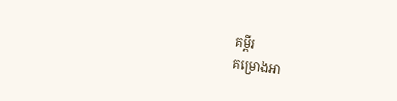គម្ពីរ
គម្រោងអា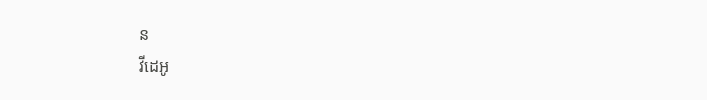ន
វីដេអូ